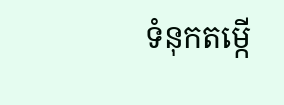ទំនុកតម្កើ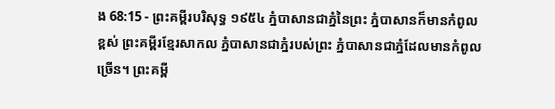ង 68:15 - ព្រះគម្ពីរបរិសុទ្ធ ១៩៥៤ ភ្នំបាសានជាភ្នំនៃព្រះ ភ្នំបាសានក៏មានកំពូលខ្ពស់ ព្រះគម្ពីរខ្មែរសាកល ភ្នំបាសានជាភ្នំរបស់ព្រះ ភ្នំបាសានជាភ្នំដែលមានកំពូលច្រើន។ ព្រះគម្ពី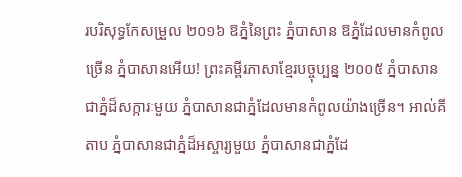របរិសុទ្ធកែសម្រួល ២០១៦ ឱភ្នំនៃព្រះ ភ្នំបាសាន ឱភ្នំដែលមានកំពូលច្រើន ភ្នំបាសានអើយ! ព្រះគម្ពីរភាសាខ្មែរបច្ចុប្បន្ន ២០០៥ ភ្នំបាសានជាភ្នំដ៏សក្ការៈមួយ ភ្នំបាសានជាភ្នំដែលមានកំពូលយ៉ាងច្រើន។ អាល់គីតាប ភ្នំបាសានជាភ្នំដ៏អស្ចារ្យមួយ ភ្នំបាសានជាភ្នំដែ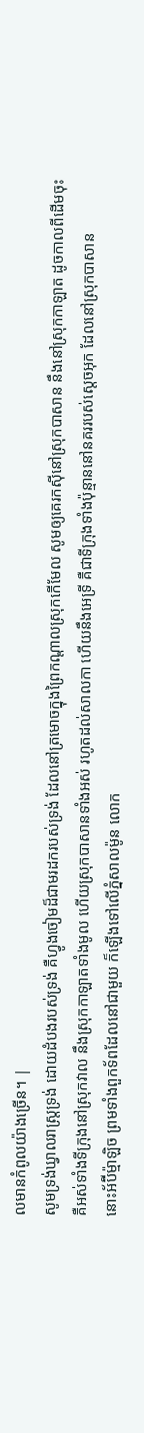លមានកំពូលយ៉ាងច្រើន។ |
សូមទ្រង់ឃ្វាលរាស្ត្រទ្រង់ ដោយដំបងរបស់ទ្រង់ គឺហ្វូងចៀមដ៏ជាមរដករបស់ទ្រង់ ដែលនៅត្រមោចក្នុងព្រៃកណ្តាលស្រុកកើមែល សូមឲ្យគេរកស៊ីនៅស្រុកបាសាន នឹងនៅស្រុកកាឡាត ដូចកាលពីដើមចុះ
គឺអស់ទាំងទីក្រុងនៅស្រុកវាល នឹងស្រុកកាឡាតទាំងមូល ហើយស្រុកបាសានទាំងអស់ រហូតដល់សាលកា ហើយនឹងអេទ្រី គឺជាទីក្រុងទាំងប៉ុន្មាននៅនគររបស់ស្តេចអុក ដែលនៅស្រុកបាសាន
នោះអ័ប៊ីម៉្មាឡិច ព្រមទាំងពួកទ័ពដែលនៅជាមួយ ក៏ឡើងទៅលើភ្នំសាលម៉ូន លោក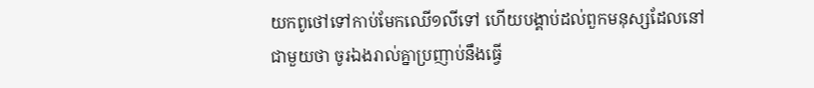យកពូថៅទៅកាប់មែកឈើ១លីទៅ ហើយបង្គាប់ដល់ពួកមនុស្សដែលនៅជាមួយថា ចូរឯងរាល់គ្នាប្រញាប់នឹងធ្វើ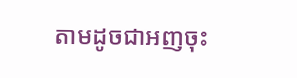តាមដូចជាអញចុះ